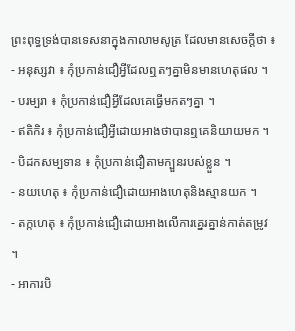ព្រះពុទ្ធទ្រង់បានទេសនាក្នុងកាលាមសូត្រ ដែលមានសេចក្តីថា ៖
- អនុស្សវា ៖ កុំប្រកាន់ជឿអ្វីដែលឮតៗគ្នាមិនមានហេតុផល ។
- បរម្បរា ៖ កុំប្រកាន់ជឿអ្វីដែលគេធ្វើមកតៗគ្នា ។
- ឥតិកិរ ៖ កុំប្រកាន់ជឿអ្វីដោយអាងថាបានឮគេនិយាយមក ។
- បិដកសម្បទាន ៖ កុំប្រកាន់ជឿតាមក្បួនរបស់ខ្លួន ។
- នយហេតុ ៖ កុំប្រកាន់ជឿដោយអាងហេតុនិងស្មានយក ។
- តក្កហេតុ ៖ កុំប្រកាន់ជឿដោយអាងលើការគ្នេរគ្នាន់កាត់តម្រូវ ។
- អាការបិ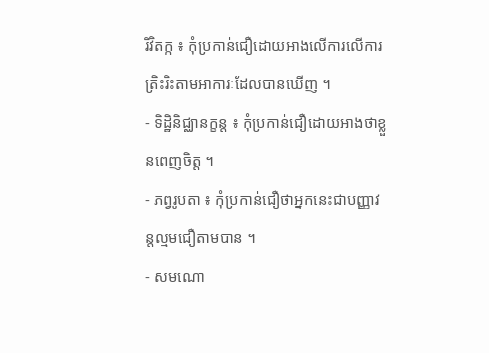រិវិតក្ក ៖ កុំប្រកាន់ជឿដោយអាងលើការលើការត្រិះរិះតាមអាការៈដែលបានឃើញ ។
- ទិដ្ឋិនិជ្ឈានក្ខន្ត ៖ កុំប្រកាន់ជឿដោយអាងថាខ្លួនពេញចិត្ត ។
- ភព្វរូបតា ៖ កុំប្រកាន់ជឿថាអ្នកនេះជាបញ្ញាវន្តល្មមជឿតាមបាន ។
- សមណោ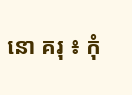នោ គរុ ៖ កុំ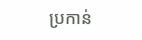ប្រកាន់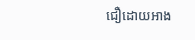ជឿដោយអាង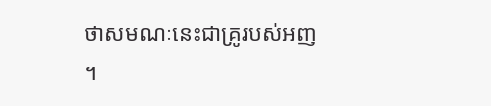ថាសមណៈនេះជាគ្រូរបស់អញ ។